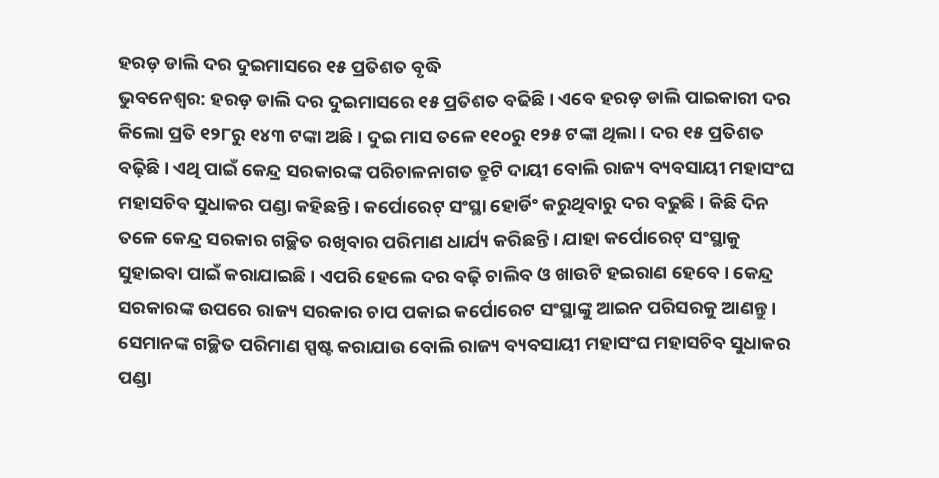ହରଡ଼ ଡାଲି ଦର ଦୁଇମାସରେ ୧୫ ପ୍ରତିଶତ ବୃଦ୍ଧି
ଭୁବନେଶ୍ୱର: ହରଡ଼ ଡାଲି ଦର ଦୁଇମାସରେ ୧୫ ପ୍ରତିଶତ ବଢିଛି । ଏବେ ହରଡ଼ ଡାଲି ପାଇକାରୀ ଦର କିଲୋ ପ୍ରତି ୧୨୮ରୁ ୧୪୩ ଟଙ୍କା ଅଛି । ଦୁଇ ମାସ ତଳେ ୧୧୦ରୁ ୧୨୫ ଟଙ୍କା ଥିଲା । ଦର ୧୫ ପ୍ରତିଶତ ବଢ଼ିଛି । ଏଥି ପାଇଁ କେନ୍ଦ୍ର ସରକାରଙ୍କ ପରିଚାଳନାଗତ ତ୍ରୁଟି ଦାୟୀ ବୋଲି ରାଜ୍ୟ ବ୍ୟବସାୟୀ ମହାସଂଘ ମହାସଚିବ ସୁଧାକର ପଣ୍ଡା କହିଛନ୍ତି । କର୍ପୋରେଟ୍ ସଂସ୍ଥା ହୋର୍ଡିଂ କରୁଥିବାରୁ ଦର ବଢୁଛି । କିଛି ଦିନ ତଳେ କେନ୍ଦ୍ର ସରକାର ଗଚ୍ଛିତ ରଖିବାର ପରିମାଣ ଧାର୍ଯ୍ୟ କରିଛନ୍ତି । ଯାହା କର୍ପୋରେଟ୍ ସଂସ୍ଥାକୁ ସୁହାଇବା ପାଇଁ କରାଯାଇଛି । ଏପରି ହେଲେ ଦର ବଢ଼ି ଚାଲିବ ଓ ଖାଉଟି ହଇରାଣ ହେବେ । କେନ୍ଦ୍ର ସରକାରଙ୍କ ଉପରେ ରାଜ୍ୟ ସରକାର ଚାପ ପକାଇ କର୍ପୋରେଟ ସଂସ୍ଥାଙ୍କୁ ଆଇନ ପରିସରକୁ ଆଣନ୍ତୁ । ସେମାନଙ୍କ ଗଚ୍ଛିତ ପରିମାଣ ସ୍ପଷ୍ଟ କରାଯାଉ ବୋଲି ରାଜ୍ୟ ବ୍ୟବସାୟୀ ମହାସଂଘ ମହାସଚିବ ସୁଧାକର ପଣ୍ଡା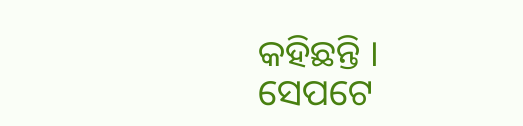କହିଛନ୍ତି ।
ସେପଟେ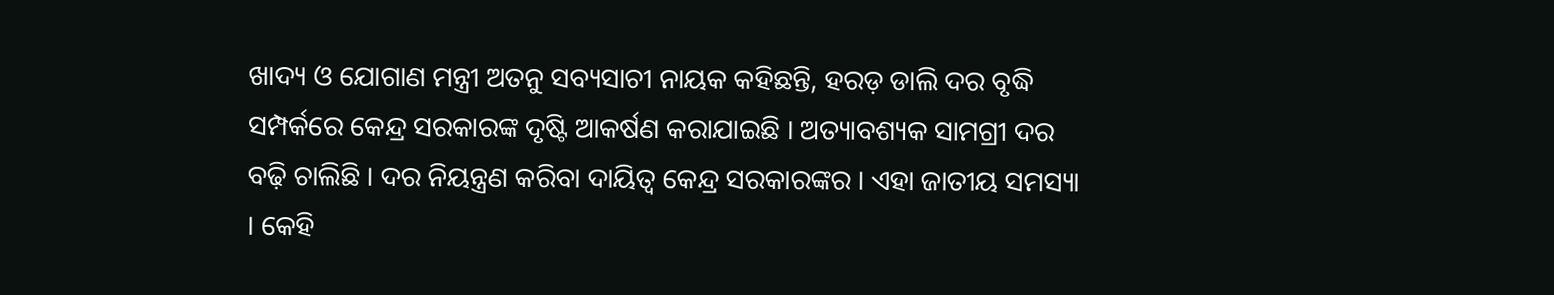ଖାଦ୍ୟ ଓ ଯୋଗାଣ ମନ୍ତ୍ରୀ ଅତନୁ ସବ୍ୟସାଚୀ ନାୟକ କହିଛନ୍ତି, ହରଡ଼ ଡାଲି ଦର ବୃଦ୍ଧି ସମ୍ପର୍କରେ କେନ୍ଦ୍ର ସରକାରଙ୍କ ଦୃଷ୍ଟି ଆକର୍ଷଣ କରାଯାଇଛି । ଅତ୍ୟାବଶ୍ୟକ ସାମଗ୍ରୀ ଦର ବଢ଼ି ଚାଲିଛି । ଦର ନିୟନ୍ତ୍ରଣ କରିବା ଦାୟିତ୍ୱ କେନ୍ଦ୍ର ସରକାରଙ୍କର । ଏହା ଜାତୀୟ ସମସ୍ୟା । କେହି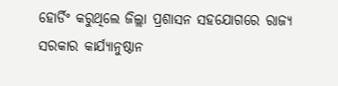ହୋର୍ଡିଂ କରୁଥିଲେ ଜିଲ୍ଲା ପ୍ରଶାସନ ସହଯୋଗରେ ରାଜ୍ୟ ସରକାର କାର୍ଯ୍ୟାନୁଷ୍ଠାନ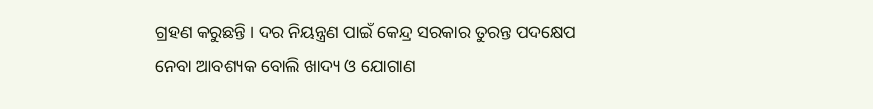ଗ୍ରହଣ କରୁଛନ୍ତି । ଦର ନିୟନ୍ତ୍ରଣ ପାଇଁ କେନ୍ଦ୍ର ସରକାର ତୁରନ୍ତ ପଦକ୍ଷେପ ନେବା ଆବଶ୍ୟକ ବୋଲି ଖାଦ୍ୟ ଓ ଯୋଗାଣ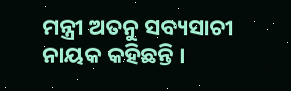ମନ୍ତ୍ରୀ ଅତନୁ ସବ୍ୟସାଚୀ ନାୟକ କହିଛନ୍ତି ।